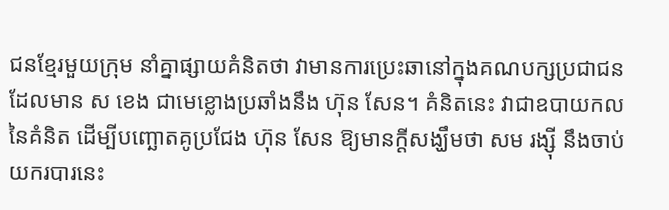ជនខ្មែរមួយក្រុម នាំគ្នាផ្សាយគំនិតថា វាមានការប្រេះឆានៅក្នុងគណបក្សប្រជាជន ដែលមាន ស ខេង ជាមេខ្លោងប្រឆាំងនឹង ហ៊ុន សែន។ គំនិតនេះ វាជាឧបាយកល នៃគំនិត ដើម្បីបញ្ឆោតគូប្រជែង ហ៊ុន សែន ឱ្យមានក្តីសង្ឃឹមថា សម រង្ស៊ី នឹងចាប់យករបារនេះ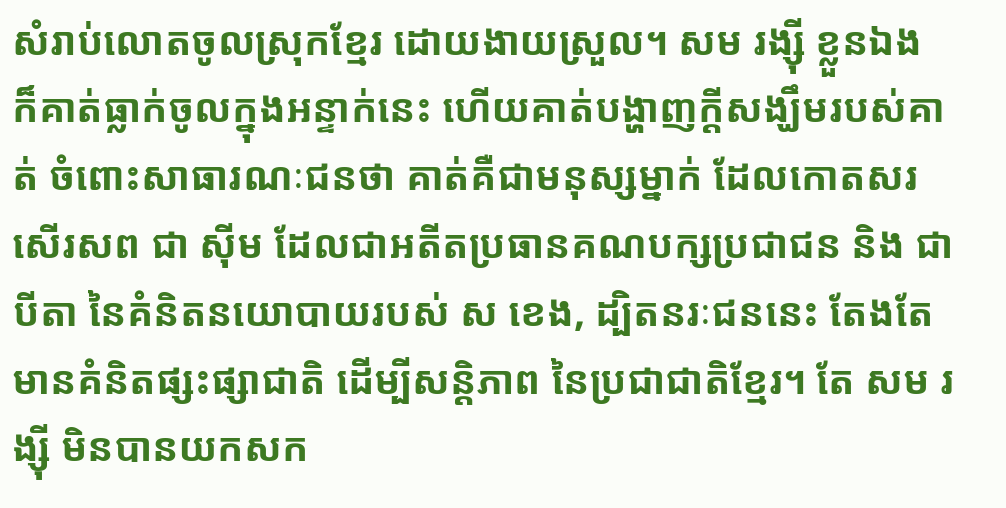សំរាប់លោតចូលស្រុកខ្មែរ ដោយងាយស្រួល។ សម រង្ស៊ី ខ្លួនឯង ក៏គាត់ធ្លាក់ចូលក្នុងអន្ទាក់នេះ ហើយគាត់បង្ហាញក្តីសង្ឃឹមរបស់គាត់ ចំពោះសាធារណៈជនថា គាត់គឺជាមនុស្សម្នាក់ ដែលកោតសរសើរសព ជា ស៊ីម ដែលជាអតីតប្រធានគណបក្សប្រជាជន និង ជាបីតា នៃគំនិតនយោបាយរបស់ ស ខេង, ដ្បិតនរៈជននេះ តែងតែមានគំនិតផ្សះផ្សាជាតិ ដើម្បីសន្តិភាព នៃប្រជាជាតិខ្មែរ។ តែ សម រង្ស៊ី មិនបានយកសក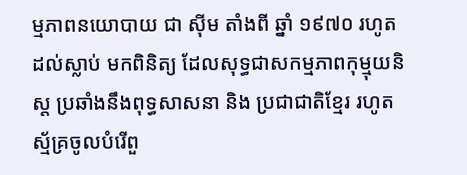ម្មភាពនយោបាយ ជា ស៊ីម តាំងពី ឆ្នាំ ១៩៧០ រហូតដល់ស្លាប់ មកពិនិត្យ ដែលសុទ្ធជាសកម្មភាពកុម្មុយនិស្ត ប្រឆាំងនឹងពុទ្ធសាសនា និង ប្រជាជាតិខ្មែរ រហូតស្ម័គ្រចូលបំរើពួ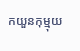កយួនកុម្មុយ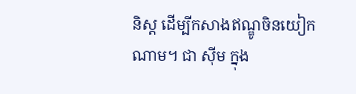និស្ត ដើម្បីកសាងឥណ្ឌូចិនយៀកណាម។ ជា ស៊ីម ក្នុង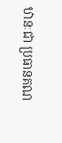ឋានៈជា ប្រធានគណ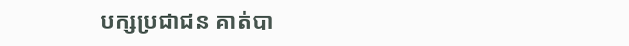បក្សប្រជាជន គាត់បា